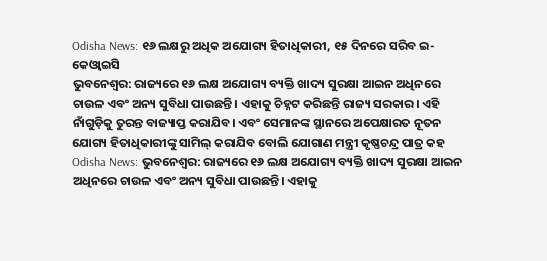Odisha News: ୧୬ ଲକ୍ଷରୁ ଅଧିକ ଅଯୋଗ୍ୟ ହିତାଧିକାରୀ, ୧୫ ଦିନରେ ସରିବ ଇ-କେଓ୍ୱାଇସି
ଭୁବନେଶ୍ୱର: ରାଜ୍ୟରେ ୧୬ ଲକ୍ଷ ଅଯୋଗ୍ୟ ବ୍ୟକ୍ତି ଖାଦ୍ୟ ସୁରକ୍ଷା ଆଇନ ଅଧିନରେ ଚାଉଳ ଏବଂ ଅନ୍ୟ ସୁବିଧା ପାଉଛନ୍ତି। ଏହାକୁ ଚିହ୍ନଟ କରିଛନ୍ତି ରାଜ୍ୟ ସରକାର। ଏହି ନାଁଗୁଡ଼ିକୁ ତୁରନ୍ତ ବାଜ୍ୟାପ୍ତ କରାଯିବ। ଏବଂ ସେମାନଙ୍କ ସ୍ଥାନରେ ଅପେକ୍ଷାରତ ନୂତନ ଯୋଗ୍ୟ ହିତାଧିକାରୀଙ୍କୁ ସାମିଲ୍ କରାଯିବ ବୋଲି ଯୋଗାଣ ମନ୍ତ୍ରୀ କୃଷ୍ଣଚନ୍ଦ୍ର ପାତ୍ର କହ
Odisha News: ଭୁବନେଶ୍ୱର: ରାଜ୍ୟରେ ୧୬ ଲକ୍ଷ ଅଯୋଗ୍ୟ ବ୍ୟକ୍ତି ଖାଦ୍ୟ ସୁରକ୍ଷା ଆଇନ ଅଧିନରେ ଚାଉଳ ଏବଂ ଅନ୍ୟ ସୁବିଧା ପାଉଛନ୍ତି। ଏହାକୁ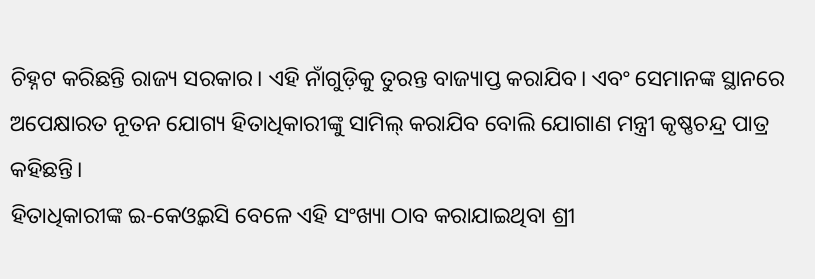ଚିହ୍ନଟ କରିଛନ୍ତି ରାଜ୍ୟ ସରକାର। ଏହି ନାଁଗୁଡ଼ିକୁ ତୁରନ୍ତ ବାଜ୍ୟାପ୍ତ କରାଯିବ। ଏବଂ ସେମାନଙ୍କ ସ୍ଥାନରେ ଅପେକ୍ଷାରତ ନୂତନ ଯୋଗ୍ୟ ହିତାଧିକାରୀଙ୍କୁ ସାମିଲ୍ କରାଯିବ ବୋଲି ଯୋଗାଣ ମନ୍ତ୍ରୀ କୃଷ୍ଣଚନ୍ଦ୍ର ପାତ୍ର କହିଛନ୍ତି।
ହିତାଧିକାରୀଙ୍କ ଇ-କେଓ୍ୱଇସି ବେଳେ ଏହି ସଂଖ୍ୟା ଠାବ କରାଯାଇଥିବା ଶ୍ରୀ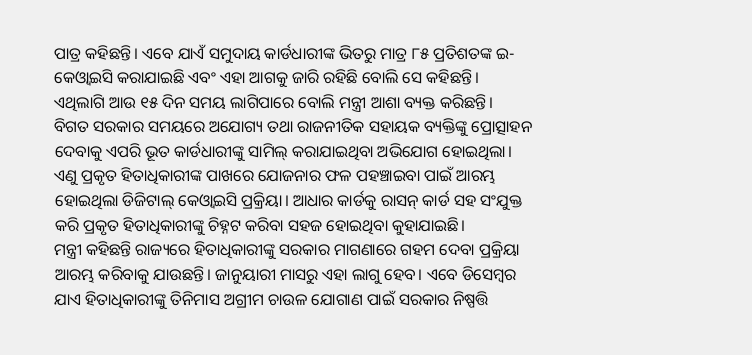ପାତ୍ର କହିଛନ୍ତି। ଏବେ ଯାଏଁ ସମୁଦାୟ କାର୍ଡଧାରୀଙ୍କ ଭିତରୁ ମାତ୍ର ୮୫ ପ୍ରତିଶତଙ୍କ ଇ- କେଓ୍ୱାଇସି କରାଯାଇଛି ଏବଂ ଏହା ଆଗକୁ ଜାରି ରହିଛି ବୋଲି ସେ କହିଛନ୍ତି। ଏଥିଲାଗି ଆଉ ୧୫ ଦିନ ସମୟ ଲାଗିପାରେ ବୋଲି ମନ୍ତ୍ରୀ ଆଶା ବ୍ୟକ୍ତ କରିଛନ୍ତି।
ବିଗତ ସରକାର ସମୟରେ ଅଯୋଗ୍ୟ ତଥା ରାଜନୀତିକ ସହାୟକ ବ୍ୟକ୍ତିଙ୍କୁ ପ୍ରୋତ୍ସାହନ ଦେବାକୁ ଏପରି ଭୂତ କାର୍ଡଧାରୀଙ୍କୁ ସାମିଲ୍ କରାଯାଇଥିବା ଅଭିଯୋଗ ହୋଇଥିଲା। ଏଣୁ ପ୍ରକୃତ ହିତାଧିକାରୀଙ୍କ ପାଖରେ ଯୋଜନାର ଫଳ ପହଞ୍ଚାଇବା ପାଇଁ ଆରମ୍ଭ ହୋଇଥିଲା ଡିଜିଟାଲ୍ କେଓ୍ୱାଇସି ପ୍ରକ୍ରିୟା। ଆଧାର କାର୍ଡକୁ ରାସନ୍ କାର୍ଡ ସହ ସଂଯୁକ୍ତ କରି ପ୍ରକୃତ ହିତାଧିକାରୀଙ୍କୁ ଚିହ୍ନଟ କରିବା ସହଜ ହୋଇଥିବା କୁହାଯାଇଛି।
ମନ୍ତ୍ରୀ କହିଛନ୍ତି ରାଜ୍ୟରେ ହିତାଧିକାରୀଙ୍କୁ ସରକାର ମାଗଣାରେ ଗହମ ଦେବା ପ୍ରକ୍ରିୟା ଆରମ୍ଭ କରିବାକୁ ଯାଉଛନ୍ତି। ଜାନୁୟାରୀ ମାସରୁ ଏହା ଲାଗୁ ହେବ। ଏବେ ଡିସେମ୍ବର ଯାଏ ହିତାଧିକାରୀଙ୍କୁ ତିନିମାସ ଅଗ୍ରୀମ ଚାଉଳ ଯୋଗାଣ ପାଇଁ ସରକାର ନିଷ୍ପତ୍ତି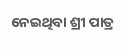ନେଇଥିବା ଶ୍ରୀ ପାତ୍ର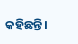କହିଛନ୍ତି।